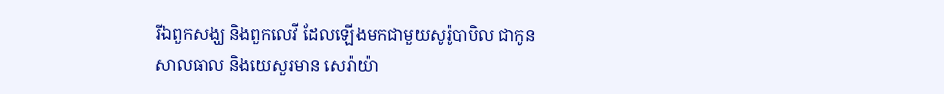រីឯពួកសង្ឃ និងពួកលេវី ដែលឡើងមកជាមួយសូរ៉ូបាបិល ជាកូនសាលធាល និងយេសួរមាន សេរ៉ាយ៉ា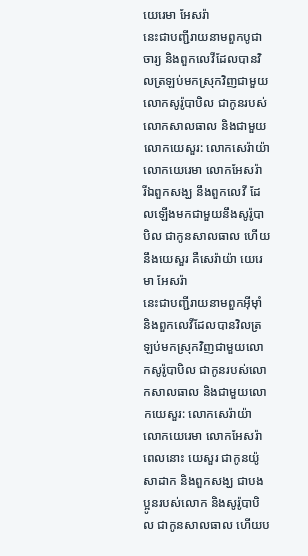យេរេមា អែសរ៉ា
នេះជាបញ្ជីរាយនាមពួកបូជាចារ្យ និងពួកលេវីដែលបានវិលត្រឡប់មកស្រុកវិញជាមួយលោកសូរ៉ូបាបិល ជាកូនរបស់លោកសាលធាល និងជាមួយលោកយេសួរ: លោកសេរ៉ាយ៉ា លោកយេរេមា លោកអែសរ៉ា
រីឯពួកសង្ឃ នឹងពួកលេវី ដែលឡើងមកជាមួយនឹងសូរ៉ូបាបិល ជាកូនសាលធាល ហើយនឹងយេសួរ គឺសេរ៉ាយ៉ា យេរេមា អែសរ៉ា
នេះជាបញ្ជីរាយនាមពួកអ៊ីមុាំ និងពួកលេវីដែលបានវិលត្រឡប់មកស្រុកវិញជាមួយលោកសូរ៉ូបាបិល ជាកូនរបស់លោកសាលធាល និងជាមួយលោកយេសួរ: លោកសេរ៉ាយ៉ា លោកយេរេមា លោកអែសរ៉ា
ពេលនោះ យេសួរ ជាកូនយ៉ូសាដាក និងពួកសង្ឃ ជាបងប្អូនរបស់លោក និងសូរ៉ូបាបិល ជាកូនសាលធាល ហើយប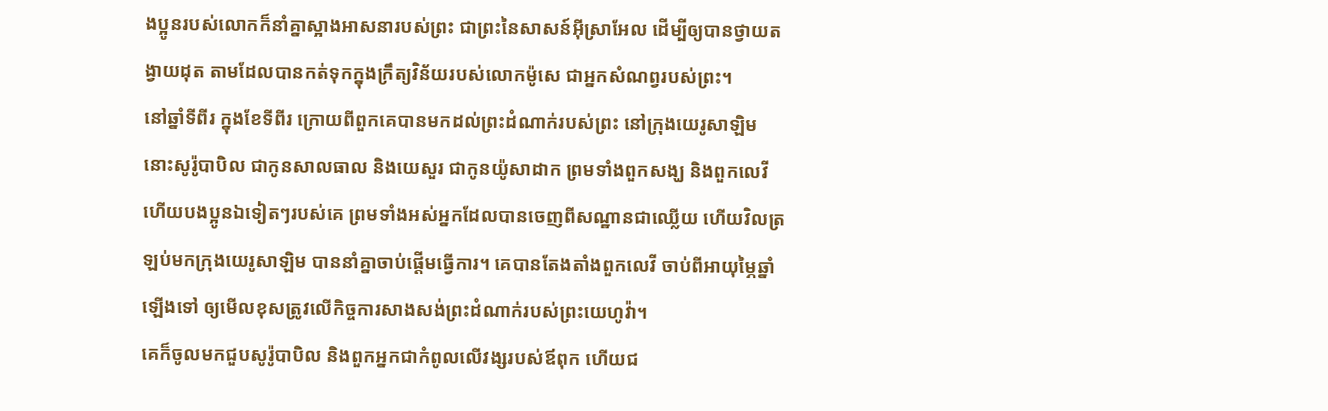ងប្អូនរបស់លោកក៏នាំគ្នាស្អាងអាសនារបស់ព្រះ ជាព្រះនៃសាសន៍អ៊ីស្រាអែល ដើម្បីឲ្យបានថ្វាយតង្វាយដុត តាមដែលបានកត់ទុកក្នុងក្រឹត្យវិន័យរបស់លោកម៉ូសេ ជាអ្នកសំណព្វរបស់ព្រះ។
នៅឆ្នាំទីពីរ ក្នុងខែទីពីរ ក្រោយពីពួកគេបានមកដល់ព្រះដំណាក់របស់ព្រះ នៅក្រុងយេរូសាឡិម នោះសូរ៉ូបាបិល ជាកូនសាលធាល និងយេសួរ ជាកូនយ៉ូសាដាក ព្រមទាំងពួកសង្ឃ និងពួកលេវី ហើយបងប្អូនឯទៀតៗរបស់គេ ព្រមទាំងអស់អ្នកដែលបានចេញពីសណ្ឋានជាឈ្លើយ ហើយវិលត្រឡប់មកក្រុងយេរូសាឡិម បាននាំគ្នាចាប់ផ្ដើមធ្វើការ។ គេបានតែងតាំងពួកលេវី ចាប់ពីអាយុម្ភៃឆ្នាំឡើងទៅ ឲ្យមើលខុសត្រូវលើកិច្ចការសាងសង់ព្រះដំណាក់របស់ព្រះយេហូវ៉ា។
គេក៏ចូលមកជួបសូរ៉ូបាបិល និងពួកអ្នកជាកំពូលលើវង្សរបស់ឪពុក ហើយជ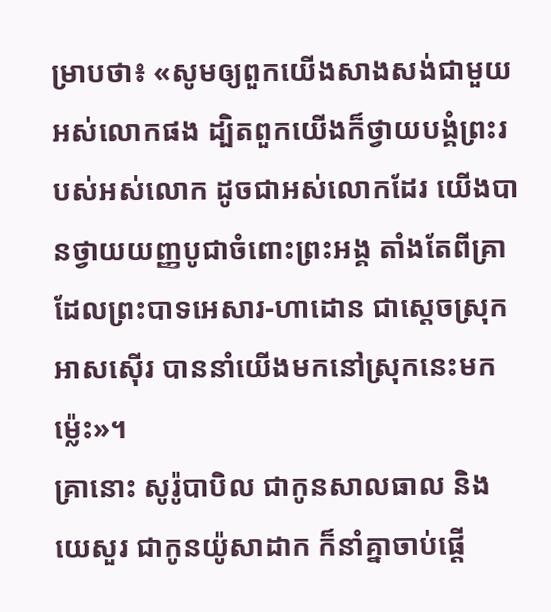ម្រាបថា៖ «សូមឲ្យពួកយើងសាងសង់ជាមួយអស់លោកផង ដ្បិតពួកយើងក៏ថ្វាយបង្គំព្រះរបស់អស់លោក ដូចជាអស់លោកដែរ យើងបានថ្វាយយញ្ញបូជាចំពោះព្រះអង្គ តាំងតែពីគ្រាដែលព្រះបាទអេសារ-ហាដោន ជាស្តេចស្រុកអាសស៊ើរ បាននាំយើងមកនៅស្រុកនេះមកម្ល៉េះ»។
គ្រានោះ សូរ៉ូបាបិល ជាកូនសាលធាល និងយេសួរ ជាកូនយ៉ូសាដាក ក៏នាំគ្នាចាប់ផ្ដើ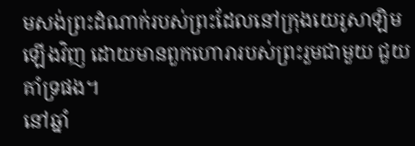មសង់ព្រះដំណាក់របស់ព្រះដែលនៅក្រុងយេរូសាឡិមឡើងវិញ ដោយមានពួកហោរារបស់ព្រះរួមជាមួយ ជួយគាំទ្រផង។
នៅឆ្នាំ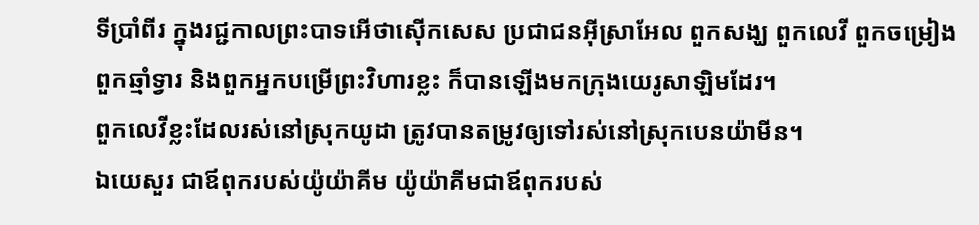ទីប្រាំពីរ ក្នុងរជ្ជកាលព្រះបាទអើថាស៊ើកសេស ប្រជាជនអ៊ីស្រាអែល ពួកសង្ឃ ពួកលេវី ពួកចម្រៀង ពួកឆ្មាំទ្វារ និងពួកអ្នកបម្រើព្រះវិហារខ្លះ ក៏បានឡើងមកក្រុងយេរូសាឡិមដែរ។
ពួកលេវីខ្លះដែលរស់នៅស្រុកយូដា ត្រូវបានតម្រូវឲ្យទៅរស់នៅស្រុកបេនយ៉ាមីន។
ឯយេសួរ ជាឪពុករបស់យ៉ូយ៉ាគីម យ៉ូយ៉ាគីមជាឪពុករបស់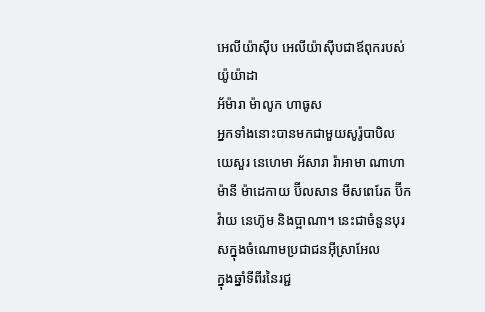អេលីយ៉ាស៊ីប អេលីយ៉ាស៊ីបជាឪពុករបស់យ៉ូយ៉ាដា
អ័ម៉ារា ម៉ាលូក ហាធូស
អ្នកទាំងនោះបានមកជាមួយសូរ៉ូបាបិល យេសួរ នេហេមា អ័សារា រ៉ាអាមា ណាហាម៉ានី ម៉ាដេកាយ ប៊ីលសាន មីសពេរែត ប៊ីកវ៉ាយ នេហ៊ូម និងប្អាណា។ នេះជាចំនួនបុរសក្នុងចំណោមប្រជាជនអ៊ីស្រាអែល
ក្នុងឆ្នាំទីពីរនៃរជ្ជ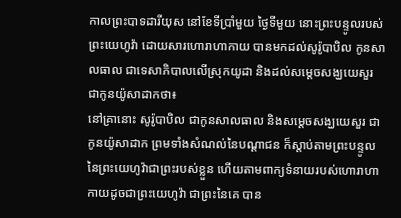កាលព្រះបាទដារីយុស នៅខែទីប្រាំមួយ ថ្ងៃទីមួយ នោះព្រះបន្ទូលរបស់ព្រះយេហូវ៉ា ដោយសារហោរាហាកាយ បានមកដល់សូរ៉ូបាបិល កូនសាលធាល ជាទេសាភិបាលលើស្រុកយូដា និងដល់សម្ដេចសង្ឃយេសួរ ជាកូនយ៉ូសាដាកថា៖
នៅគ្រានោះ សូរ៉ូបាបិល ជាកូនសាលធាល និងសម្ដេចសង្ឃយេសួរ ជាកូនយ៉ូសាដាក ព្រមទាំងសំណល់នៃបណ្ដាជន ក៏ស្តាប់តាមព្រះបន្ទូលនៃព្រះយេហូវ៉ាជាព្រះរបស់ខ្លួន ហើយតាមពាក្យទំនាយរបស់ហោរាហាកាយដូចជាព្រះយេហូវ៉ា ជាព្រះនៃគេ បាន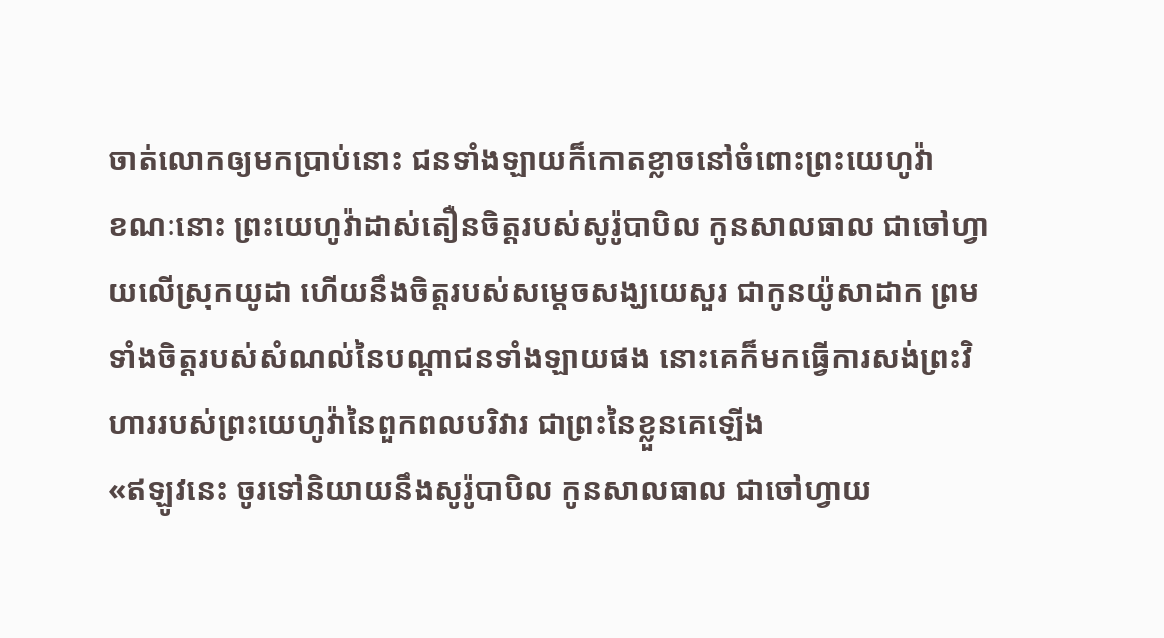ចាត់លោកឲ្យមកប្រាប់នោះ ជនទាំងឡាយក៏កោតខ្លាចនៅចំពោះព្រះយេហូវ៉ា
ខណៈនោះ ព្រះយេហូវ៉ាដាស់តឿនចិត្តរបស់សូរ៉ូបាបិល កូនសាលធាល ជាចៅហ្វាយលើស្រុកយូដា ហើយនឹងចិត្តរបស់សម្ដេចសង្ឃយេសួរ ជាកូនយ៉ូសាដាក ព្រមទាំងចិត្តរបស់សំណល់នៃបណ្ដាជនទាំងឡាយផង នោះគេក៏មកធ្វើការសង់ព្រះវិហាររបស់ព្រះយេហូវ៉ានៃពួកពលបរិវារ ជាព្រះនៃខ្លួនគេឡើង
«ឥឡូវនេះ ចូរទៅនិយាយនឹងសូរ៉ូបាបិល កូនសាលធាល ជាចៅហ្វាយ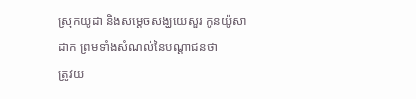ស្រុកយូដា និងសម្ដេចសង្ឃយេសួរ កូនយ៉ូសាដាក ព្រមទាំងសំណល់នៃបណ្ដាជនថា
ត្រូវយ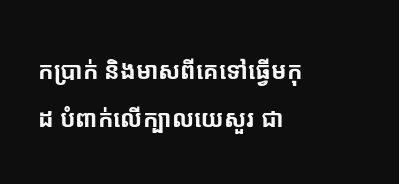កប្រាក់ និងមាសពីគេទៅធ្វើមកុដ បំពាក់លើក្បាលយេសួរ ជា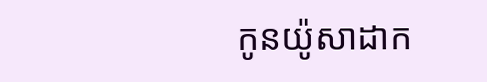កូនយ៉ូសាដាក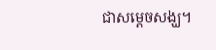ជាសម្ដេចសង្ឃ។